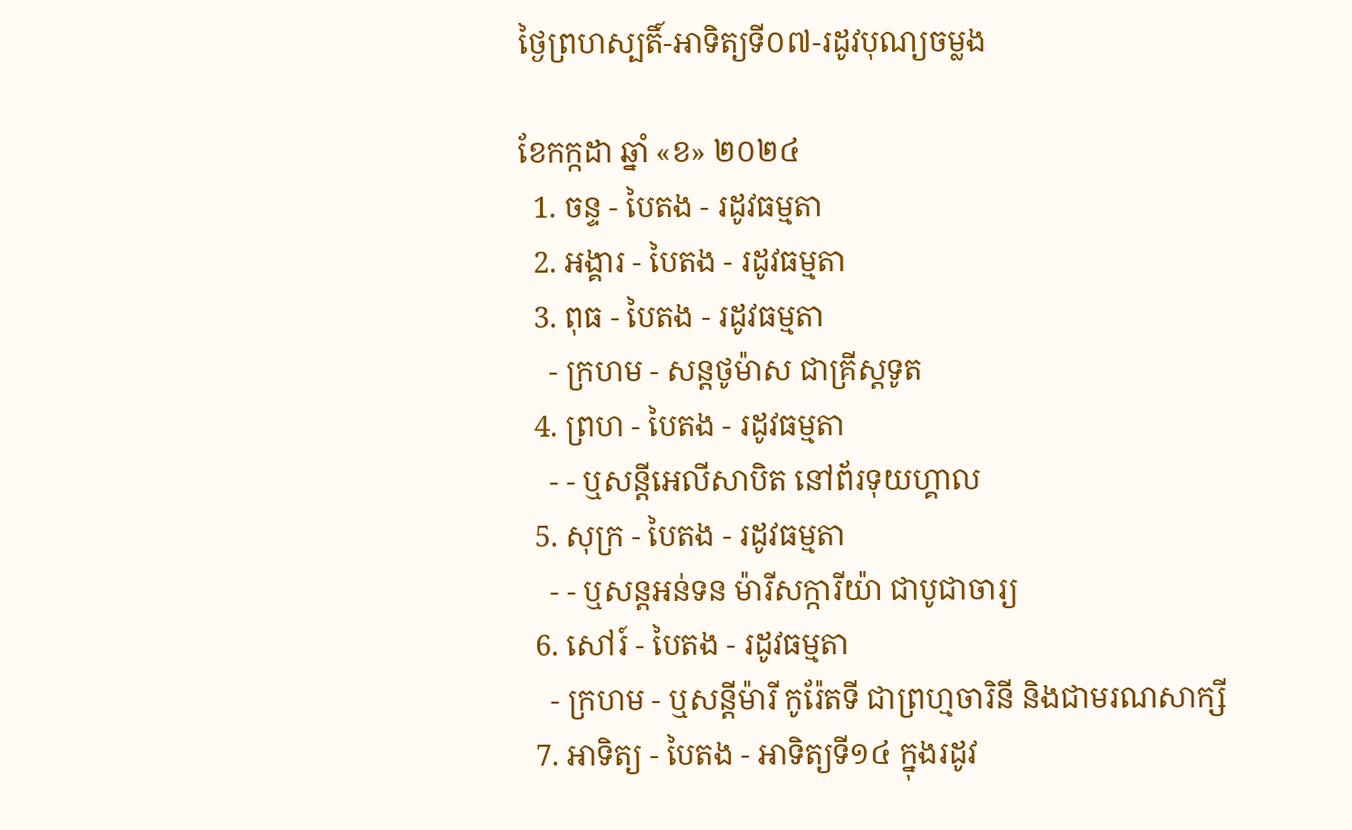ថ្ងៃព្រហស្បតិ៍-អាទិត្យទី០៧-រដូវបុណ្យចម្លង

ខែកក្កដា ឆ្នាំ «ខ» ២០២៤
  1. ចន្ទ - បៃតង - រដូវធម្មតា
  2. អង្គារ - បៃតង - រដូវធម្មតា
  3. ពុធ - បៃតង - រដូវធម្មតា
    - ក្រហម - សន្ដថូម៉ាស ជាគ្រីស្ដទូត
  4. ព្រហ - បៃតង - រដូវធម្មតា
    - - ឬសន្ដីអេលីសាបិត នៅព័រទុយហ្គាល
  5. សុក្រ - បៃតង - រដូវធម្មតា
    - - ឬសន្ដអន់ទន ម៉ារីសក្ការីយ៉ា ជាបូជាចារ្យ
  6. សៅរ៍ - បៃតង - រដូវធម្មតា
    - ក្រហម - ឬសន្ដីម៉ារី កូរ៉ែតទី ជាព្រហ្មចារិនី និងជាមរណសាក្សី
  7. អាទិត្យ - បៃតង - អាទិត្យទី១៤ ក្នុងរដូវ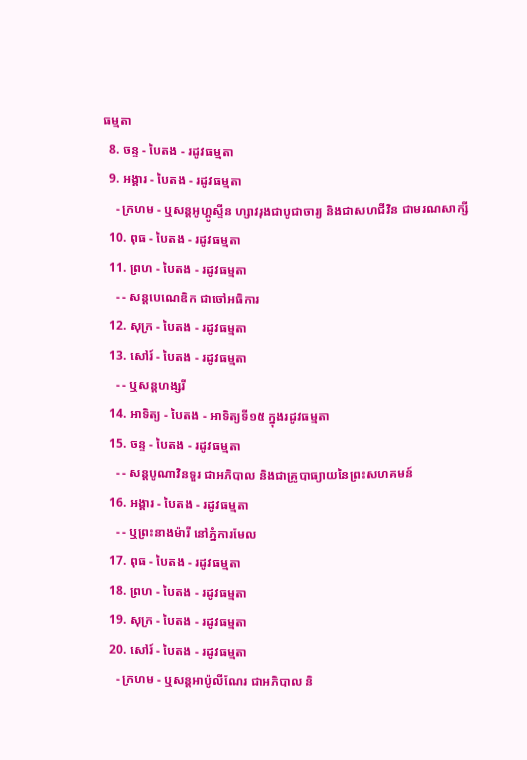ធម្មតា
  8. ចន្ទ - បៃតង - រដូវធម្មតា
  9. អង្គារ - បៃតង - រដូវធម្មតា
    - ក្រហម - ឬសន្ដអូហ្គូស្ទីន ហ្សាវរុងជាបូជាចារ្យ និងជាសហជីវិន ជាមរណសាក្សី
  10. ពុធ - បៃតង - រដូវធម្មតា
  11. ព្រហ - បៃតង - រដូវធម្មតា
    - - សន្ដបេណេឌិក ជាចៅអធិការ
  12. សុក្រ - បៃតង - រដូវធម្មតា
  13. សៅរ៍ - បៃតង - រដូវធម្មតា
    - - ឬសន្ដហង្សរី
  14. អាទិត្យ - បៃតង - អាទិត្យទី១៥ ក្នុងរដូវធម្មតា
  15. ចន្ទ - បៃតង - រដូវធម្មតា
    - - សន្ដបូណាវិនទួរ ជាអភិបាល និងជាគ្រូបាធ្យាយនៃព្រះសហគមន៍
  16. អង្គារ - បៃតង - រដូវធម្មតា
    - - ឬព្រះនាងម៉ារី នៅភ្នំការមែល
  17. ពុធ - បៃតង - រដូវធម្មតា
  18. ព្រហ - បៃតង - រដូវធម្មតា
  19. សុក្រ - បៃតង - រដូវធម្មតា
  20. សៅរ៍ - បៃតង - រដូវធម្មតា
    - ក្រហម - ឬសន្ដអាប៉ូលីណែរ ជាអភិបាល និ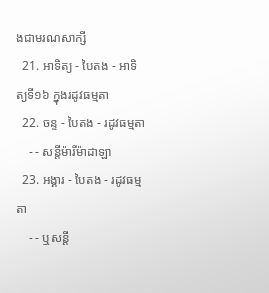ងជាមរណសាក្សី
  21. អាទិត្យ - បៃតង - អាទិត្យទី១៦ ក្នុងរដូវធម្មតា
  22. ចន្ទ - បៃតង - រដូវធម្មតា
    - - សន្ដីម៉ារីម៉ាដាឡា
  23. អង្គារ - បៃតង - រដូវធម្មតា
    - - ឬសន្ដី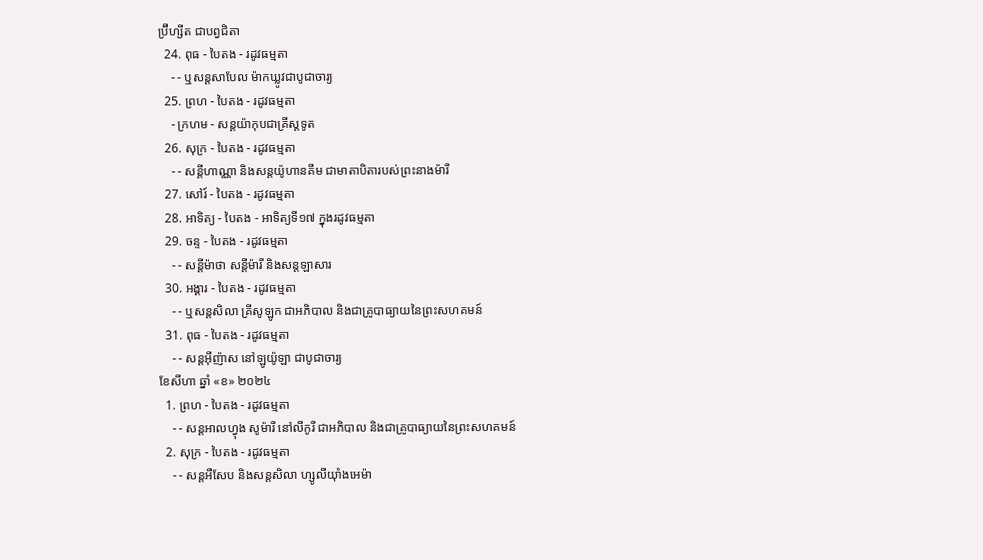ប្រ៊ីហ្សីត ជាបព្វជិតា
  24. ពុធ - បៃតង - រដូវធម្មតា
    - - ឬសន្ដសាបែល ម៉ាកឃ្លូវជាបូជាចារ្យ
  25. ព្រហ - បៃតង - រដូវធម្មតា
    - ក្រហម - សន្ដយ៉ាកុបជាគ្រីស្ដទូត
  26. សុក្រ - បៃតង - រដូវធម្មតា
    - - សន្ដីហាណ្ណា និងសន្ដយ៉ូហានគីម ជាមាតាបិតារបស់ព្រះនាងម៉ារី
  27. សៅរ៍ - បៃតង - រដូវធម្មតា
  28. អាទិត្យ - បៃតង - អាទិត្យទី១៧ ក្នុងរដូវធម្មតា
  29. ចន្ទ - បៃតង - រដូវធម្មតា
    - - សន្ដីម៉ាថា សន្ដីម៉ារី និងសន្ដឡាសារ
  30. អង្គារ - បៃតង - រដូវធម្មតា
    - - ឬសន្ដសិលា គ្រីសូឡូក ជាអភិបាល និងជាគ្រូបាធ្យាយនៃព្រះសហគមន៍
  31. ពុធ - បៃតង - រដូវធម្មតា
    - - សន្ដអ៊ីញ៉ាស នៅឡូយ៉ូឡា ជាបូជាចារ្យ
ខែសីហា ឆ្នាំ «ខ» ២០២៤
  1. ព្រហ - បៃតង - រដូវធម្មតា
    - - សន្ដអាលហ្វុង សូម៉ារី នៅលីកូរី ជាអភិបាល និងជាគ្រូបាធ្យាយនៃព្រះសហគមន៍
  2. សុក្រ - បៃតង - រដូវធម្មតា
    - - សន្តអឺសែប និងសន្តសិលា ហ្សូលីយ៉ាំងអេម៉ា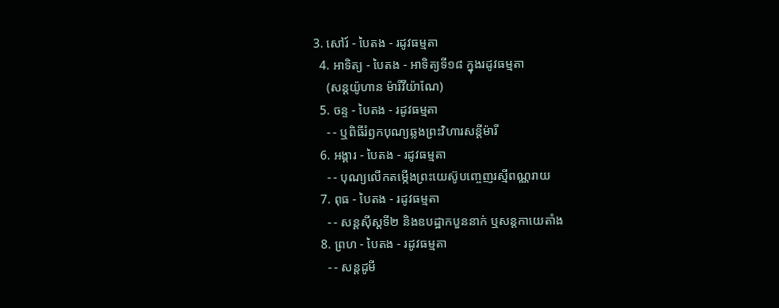3. សៅរ៍ - បៃតង - រដូវធម្មតា
  4. អាទិត្យ - បៃតង - អាទិត្យទី១៨ ក្នុងរដូវធម្មតា
    (សន្តយ៉ូហាន ម៉ារីវីយ៉ាណែ)
  5. ចន្ទ - បៃតង - រដូវធម្មតា
    - - ឬពិធីរំឭកបុណ្យឆ្លងព្រះវិហារសន្តីម៉ារី
  6. អង្គារ - បៃតង - រដូវធម្មតា
    - - បុណ្យលើកតម្កើងព្រះយេស៊ូបញ្ចេញរស្មីពណ្ណរាយ
  7. ពុធ - បៃតង - រដូវធម្មតា
    - - សន្តស៊ីស្តទី២ និងឧបដ្ឋាកបួននាក់ ឬសន្តកាយេតាំង
  8. ព្រហ - បៃតង - រដូវធម្មតា
    - - សន្តដូមី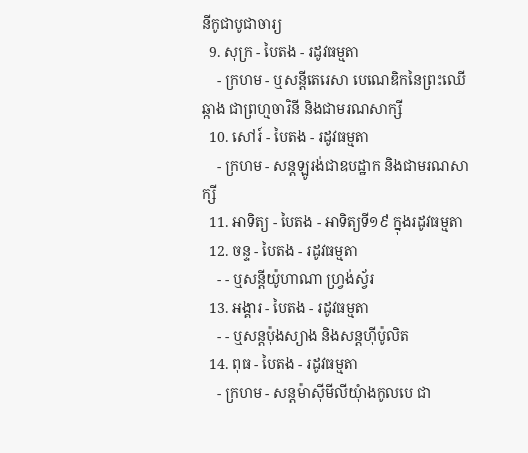នីកូជាបូជាចារ្យ
  9. សុក្រ - បៃតង - រដូវធម្មតា
    - ក្រហម - ឬសន្ដីតេរេសា បេណេឌិកនៃព្រះឈើឆ្កាង ជាព្រហ្មចារិនី និងជាមរណសាក្សី
  10. សៅរ៍ - បៃតង - រដូវធម្មតា
    - ក្រហម - សន្តឡូរង់ជាឧបដ្ឋាក និងជាមរណសាក្សី
  11. អាទិត្យ - បៃតង - អាទិត្យទី១៩ ក្នុងរដូវធម្មតា
  12. ចន្ទ - បៃតង - រដូវធម្មតា
    - - ឬសន្តីយ៉ូហាណា ហ្រ្វង់ស្វ័រ
  13. អង្គារ - បៃតង - រដូវធម្មតា
    - - ឬសន្តប៉ុងស្យាង និងសន្តហ៊ីប៉ូលិត
  14. ពុធ - បៃតង - រដូវធម្មតា
    - ក្រហម - សន្តម៉ាស៊ីមីលីយុំាងកូលបេ ជា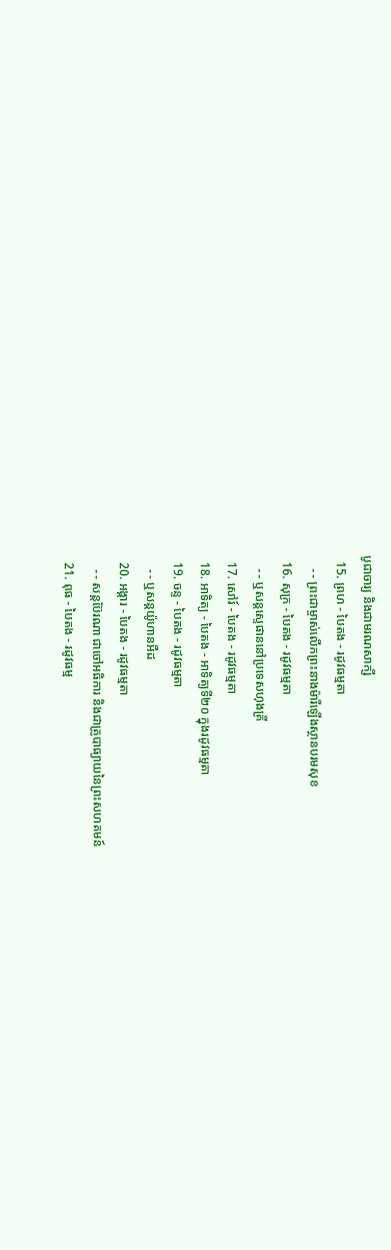បូជាចារ្យ និងជាមរណសាក្សី
  15. ព្រហ - បៃតង - រដូវធម្មតា
    - - ព្រះជាម្ចាស់លើកព្រះនាងម៉ារីឡើងស្ថានបរមសុខ
  16. សុក្រ - បៃតង - រដូវធម្មតា
    - - ឬសន្តស្ទេផាននៅប្រទេសហុងគ្រី
  17. សៅរ៍ - បៃតង - រដូវធម្មតា
  18. អាទិត្យ - បៃតង - អាទិត្យទី២០ ក្នុងរដូវធម្មតា
  19. ចន្ទ - បៃតង - រដូវធម្មតា
    - - ឬសន្តយ៉ូហានអឺដ
  20. អង្គារ - បៃតង - រដូវធម្មតា
    - - សន្តប៊ែរណា ជាចៅអធិការ និងជាគ្រូបាធ្យាយនៃព្រះសហគមន៍
  21. ពុធ - បៃតង - រដូវធម្ម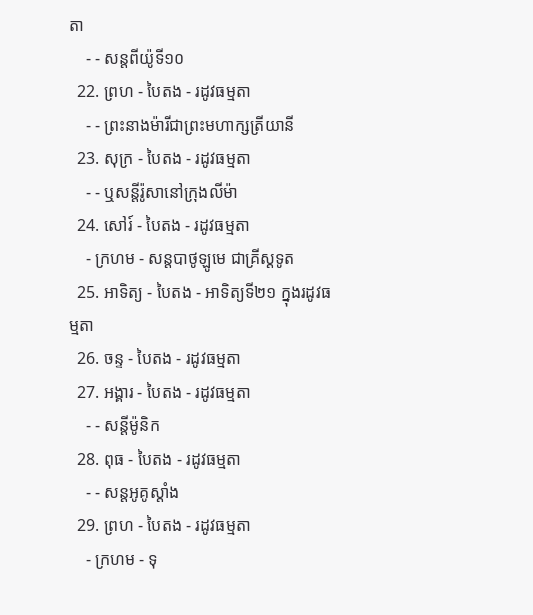តា
    - - សន្តពីយ៉ូទី១០
  22. ព្រហ - បៃតង - រដូវធម្មតា
    - - ព្រះនាងម៉ារីជាព្រះមហាក្សត្រីយានី
  23. សុក្រ - បៃតង - រដូវធម្មតា
    - - ឬសន្តីរ៉ូសានៅក្រុងលីម៉ា
  24. សៅរ៍ - បៃតង - រដូវធម្មតា
    - ក្រហម - សន្តបាថូឡូមេ ជាគ្រីស្ដទូត
  25. អាទិត្យ - បៃតង - អាទិត្យទី២១ ក្នុងរដូវធម្មតា
  26. ចន្ទ - បៃតង - រដូវធម្មតា
  27. អង្គារ - បៃតង - រដូវធម្មតា
    - - សន្ដីម៉ូនិក
  28. ពុធ - បៃតង - រដូវធម្មតា
    - - សន្តអូគូស្តាំង
  29. ព្រហ - បៃតង - រដូវធម្មតា
    - ក្រហម - ទុ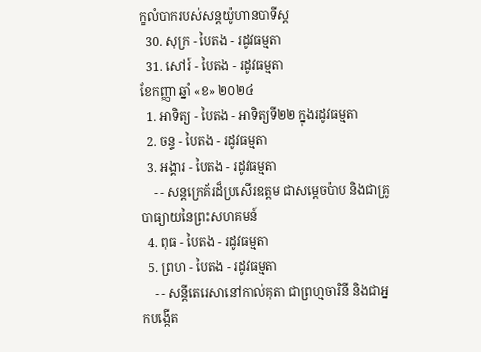ក្ខលំបាករបស់សន្តយ៉ូហានបាទីស្ដ
  30. សុក្រ - បៃតង - រដូវធម្មតា
  31. សៅរ៍ - បៃតង - រដូវធម្មតា
ខែកញ្ញា ឆ្នាំ «ខ» ២០២៤
  1. អាទិត្យ - បៃតង - អាទិត្យទី២២ ក្នុងរដូវធម្មតា
  2. ចន្ទ - បៃតង - រដូវធម្មតា
  3. អង្គារ - បៃតង - រដូវធម្មតា
    - - សន្តក្រេគ័រដ៏ប្រសើរឧត្តម ជាសម្ដេចប៉ាប និងជាគ្រូបាធ្យាយនៃព្រះសហគមន៍
  4. ពុធ - បៃតង - រដូវធម្មតា
  5. ព្រហ - បៃតង - រដូវធម្មតា
    - - សន្តីតេរេសានៅកាល់គុតា ជាព្រហ្មចារិនី និងជាអ្នកបង្កើត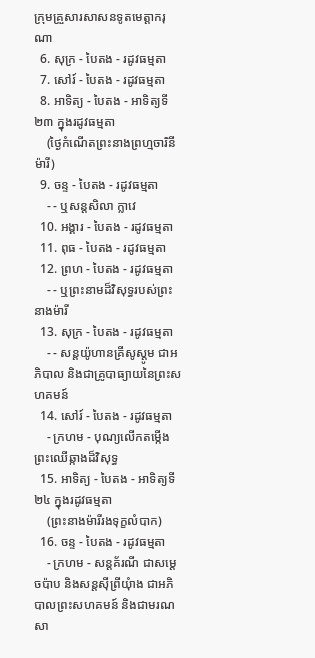ក្រុមគ្រួសារសាសនទូតមេត្ដាករុណា
  6. សុក្រ - បៃតង - រដូវធម្មតា
  7. សៅរ៍ - បៃតង - រដូវធម្មតា
  8. អាទិត្យ - បៃតង - អាទិត្យទី២៣ ក្នុងរដូវធម្មតា
    (ថ្ងៃកំណើតព្រះនាងព្រហ្មចារិនីម៉ារី)
  9. ចន្ទ - បៃតង - រដូវធម្មតា
    - - ឬសន្តសិលា ក្លាវេ
  10. អង្គារ - បៃតង - រដូវធម្មតា
  11. ពុធ - បៃតង - រដូវធម្មតា
  12. ព្រហ - បៃតង - រដូវធម្មតា
    - - ឬព្រះនាមដ៏វិសុទ្ធរបស់ព្រះនាងម៉ារី
  13. សុក្រ - បៃតង - រដូវធម្មតា
    - - សន្តយ៉ូហានគ្រីសូស្តូម ជាអភិបាល និងជាគ្រូបាធ្យាយនៃព្រះសហគមន៍
  14. សៅរ៍ - បៃតង - រដូវធម្មតា
    - ក្រហម - បុណ្យលើកតម្កើងព្រះឈើឆ្កាងដ៏វិសុទ្ធ
  15. អាទិត្យ - បៃតង - អាទិត្យទី២៤ ក្នុងរដូវធម្មតា
    (ព្រះនាងម៉ារីរងទុក្ខលំបាក)
  16. ចន្ទ - បៃតង - រដូវធម្មតា
    - ក្រហម - សន្តគ័រណី ជាសម្ដេចប៉ាប និងសន្តស៊ីព្រីយុំាង ជាអភិបាលព្រះសហគមន៍ និងជាមរណសា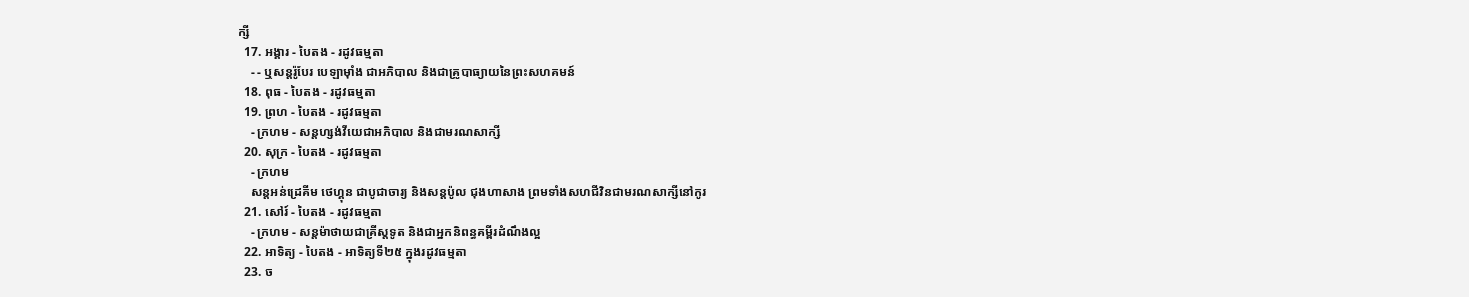ក្សី
  17. អង្គារ - បៃតង - រដូវធម្មតា
    - - ឬសន្តរ៉ូបែរ បេឡាម៉ាំង ជាអភិបាល និងជាគ្រូបាធ្យាយនៃព្រះសហគមន៍
  18. ពុធ - បៃតង - រដូវធម្មតា
  19. ព្រហ - បៃតង - រដូវធម្មតា
    - ក្រហម - សន្តហ្សង់វីយេជាអភិបាល និងជាមរណសាក្សី
  20. សុក្រ - បៃតង - រដូវធម្មតា
    - ក្រហម
    សន្តអន់ដ្រេគីម ថេហ្គុន ជាបូជាចារ្យ និងសន្តប៉ូល ជុងហាសាង ព្រមទាំងសហជីវិនជាមរណសាក្សីនៅកូរ
  21. សៅរ៍ - បៃតង - រដូវធម្មតា
    - ក្រហម - សន្តម៉ាថាយជាគ្រីស្តទូត និងជាអ្នកនិពន្ធគម្ពីរដំណឹងល្អ
  22. អាទិត្យ - បៃតង - អាទិត្យទី២៥ ក្នុងរដូវធម្មតា
  23. ច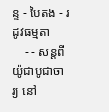ន្ទ - បៃតង - រដូវធម្មតា
    - - សន្តពីយ៉ូជាបូជាចារ្យ នៅ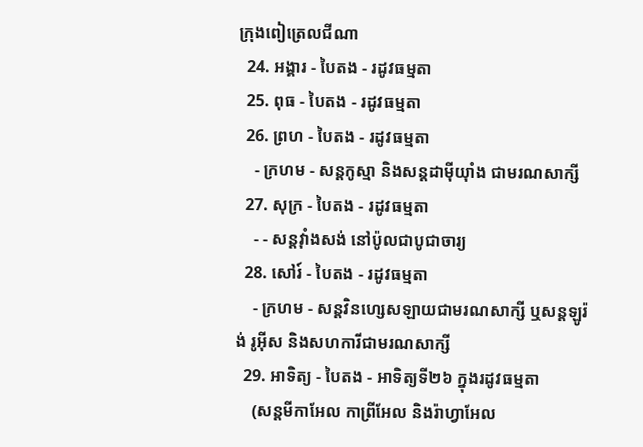ក្រុងពៀត្រេលជីណា
  24. អង្គារ - បៃតង - រដូវធម្មតា
  25. ពុធ - បៃតង - រដូវធម្មតា
  26. ព្រហ - បៃតង - រដូវធម្មតា
    - ក្រហម - សន្តកូស្មា និងសន្តដាម៉ីយុាំង ជាមរណសាក្សី
  27. សុក្រ - បៃតង - រដូវធម្មតា
    - - សន្តវុាំងសង់ នៅប៉ូលជាបូជាចារ្យ
  28. សៅរ៍ - បៃតង - រដូវធម្មតា
    - ក្រហម - សន្តវិនហ្សេសឡាយជាមរណសាក្សី ឬសន្តឡូរ៉ង់ រូអ៊ីស និងសហការីជាមរណសាក្សី
  29. អាទិត្យ - បៃតង - អាទិត្យទី២៦ ក្នុងរដូវធម្មតា
    (សន្តមីកាអែល កាព្រីអែល និងរ៉ាហ្វាអែល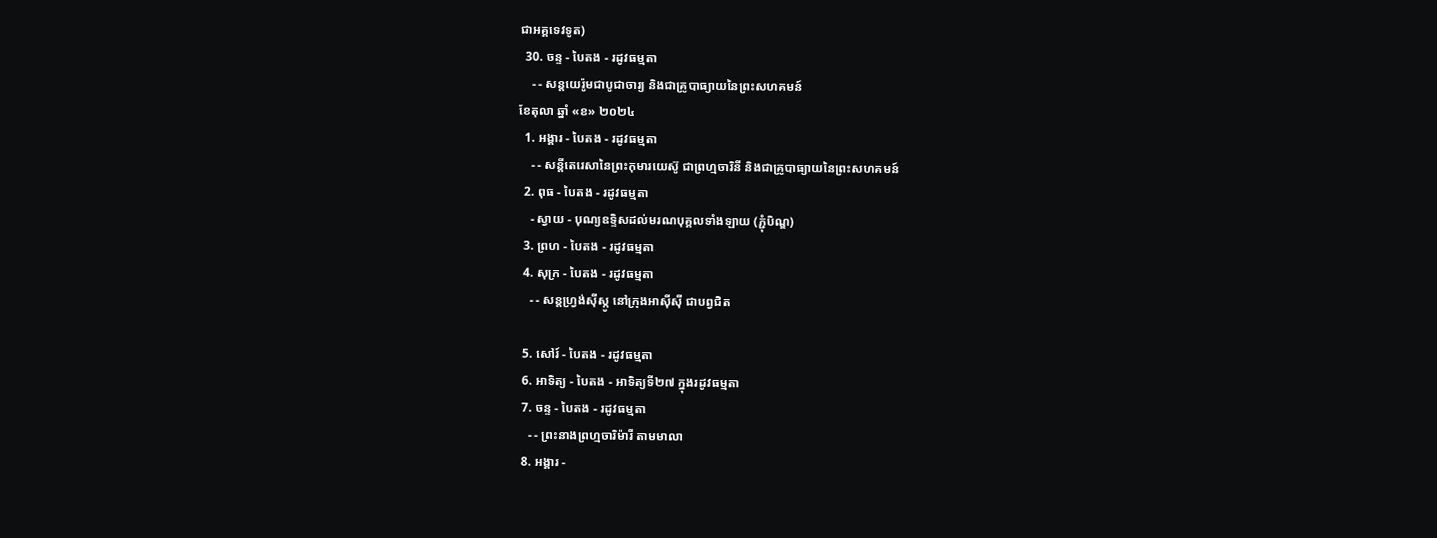ជាអគ្គទេវទូត)
  30. ចន្ទ - បៃតង - រដូវធម្មតា
    - - សន្ដយេរ៉ូមជាបូជាចារ្យ និងជាគ្រូបាធ្យាយនៃព្រះសហគមន៍
ខែតុលា ឆ្នាំ «ខ» ២០២៤
  1. អង្គារ - បៃតង - រដូវធម្មតា
    - - សន្តីតេរេសានៃព្រះកុមារយេស៊ូ ជាព្រហ្មចារិនី និងជាគ្រូបាធ្យាយនៃព្រះសហគមន៍
  2. ពុធ - បៃតង - រដូវធម្មតា
    - ស្វាយ - បុណ្យឧទ្ទិសដល់មរណបុគ្គលទាំងឡាយ (ភ្ជុំបិណ្ឌ)
  3. ព្រហ - បៃតង - រដូវធម្មតា
  4. សុក្រ - បៃតង - រដូវធម្មតា
    - - សន្តហ្វ្រង់ស៊ីស្កូ នៅក្រុងអាស៊ីស៊ី ជាបព្វជិត

  5. សៅរ៍ - បៃតង - រដូវធម្មតា
  6. អាទិត្យ - បៃតង - អាទិត្យទី២៧ ក្នុងរដូវធម្មតា
  7. ចន្ទ - បៃតង - រដូវធម្មតា
    - - ព្រះនាងព្រហ្មចារិម៉ារី តាមមាលា
  8. អង្គារ -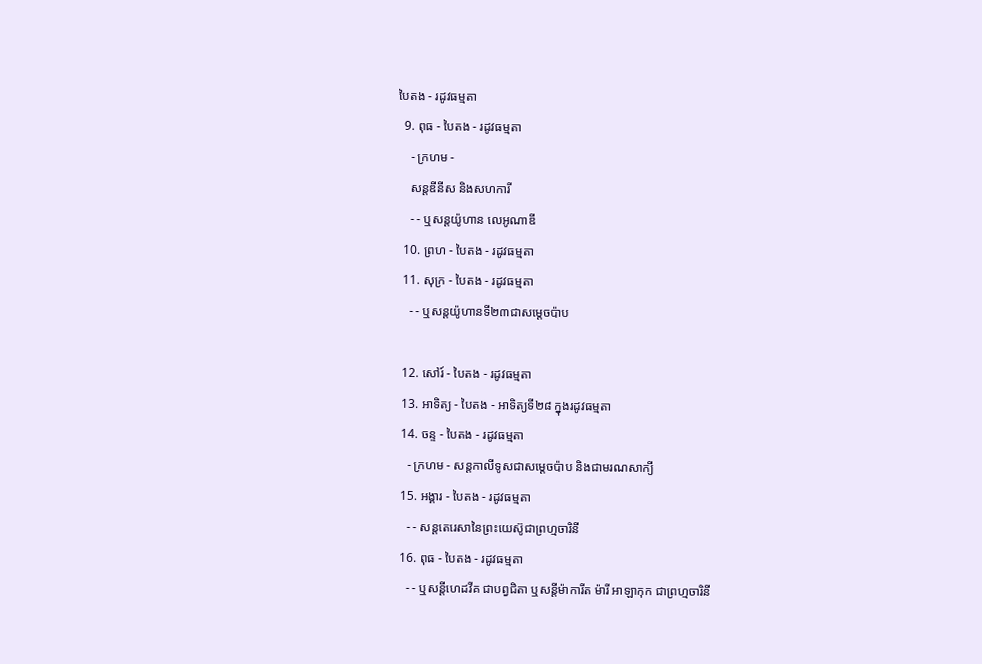បៃតង - រដូវធម្មតា
  9. ពុធ - បៃតង - រដូវធម្មតា
    - ក្រហម -
    សន្តឌីនីស និងសហការី
    - - ឬសន្តយ៉ូហាន លេអូណាឌី
  10. ព្រហ - បៃតង - រដូវធម្មតា
  11. សុក្រ - បៃតង - រដូវធម្មតា
    - - ឬសន្តយ៉ូហានទី២៣ជាសម្តេចប៉ាប

  12. សៅរ៍ - បៃតង - រដូវធម្មតា
  13. អាទិត្យ - បៃតង - អាទិត្យទី២៨ ក្នុងរដូវធម្មតា
  14. ចន្ទ - បៃតង - រដូវធម្មតា
    - ក្រហម - សន្ដកាលីទូសជាសម្ដេចប៉ាប និងជាមរណសាក្យី
  15. អង្គារ - បៃតង - រដូវធម្មតា
    - - សន្តតេរេសានៃព្រះយេស៊ូជាព្រហ្មចារិនី
  16. ពុធ - បៃតង - រដូវធម្មតា
    - - ឬសន្ដីហេដវីគ ជាបព្វជិតា ឬសន្ដីម៉ាការីត ម៉ារី អាឡាកុក ជាព្រហ្មចារិនី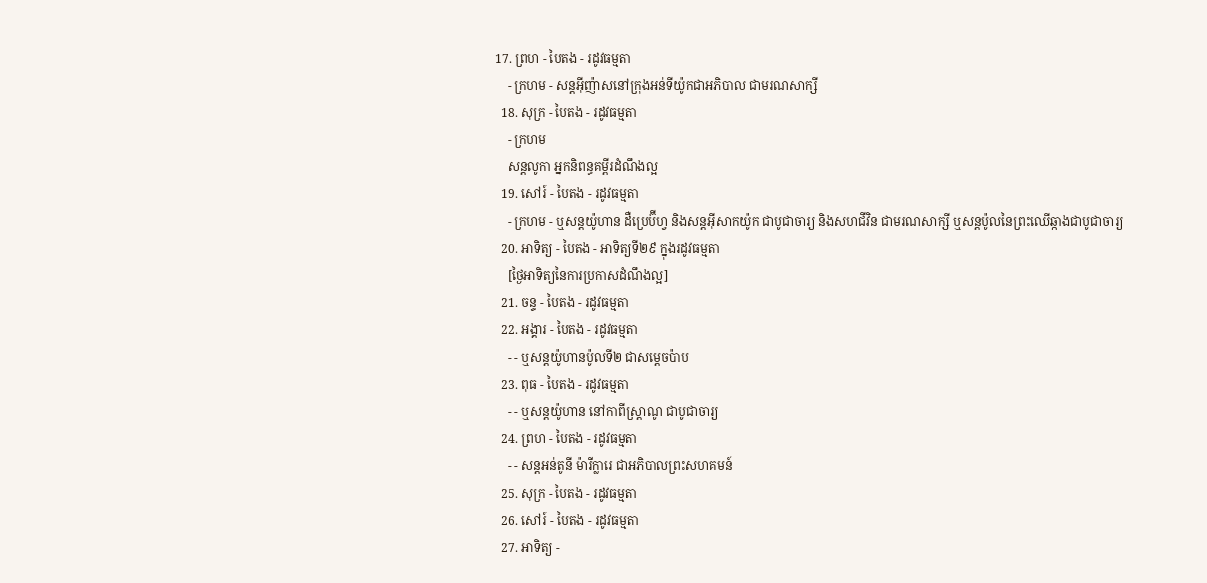17. ព្រហ - បៃតង - រដូវធម្មតា
    - ក្រហម - សន្តអ៊ីញ៉ាសនៅក្រុងអន់ទីយ៉ូកជាអភិបាល ជាមរណសាក្សី
  18. សុក្រ - បៃតង - រដូវធម្មតា
    - ក្រហម
    សន្តលូកា អ្នកនិពន្ធគម្ពីរដំណឹងល្អ
  19. សៅរ៍ - បៃតង - រដូវធម្មតា
    - ក្រហម - ឬសន្ដយ៉ូហាន ដឺប្រេប៊ីហ្វ និងសន្ដអ៊ីសាកយ៉ូក ជាបូជាចារ្យ និងសហជីវិន ជាមរណសាក្សី ឬសន្ដប៉ូលនៃព្រះឈើឆ្កាងជាបូជាចារ្យ
  20. អាទិត្យ - បៃតង - អាទិត្យទី២៩ ក្នុងរដូវធម្មតា
    [ថ្ងៃអាទិត្យនៃការប្រកាសដំណឹងល្អ]
  21. ចន្ទ - បៃតង - រដូវធម្មតា
  22. អង្គារ - បៃតង - រដូវធម្មតា
    - - ឬសន្តយ៉ូហានប៉ូលទី២ ជាសម្ដេចប៉ាប
  23. ពុធ - បៃតង - រដូវធម្មតា
    - - ឬសន្ដយ៉ូហាន នៅកាពីស្រ្ដាណូ ជាបូជាចារ្យ
  24. ព្រហ - បៃតង - រដូវធម្មតា
    - - សន្តអន់តូនី ម៉ារីក្លារេ ជាអភិបាលព្រះសហគមន៍
  25. សុក្រ - បៃតង - រដូវធម្មតា
  26. សៅរ៍ - បៃតង - រដូវធម្មតា
  27. អាទិត្យ -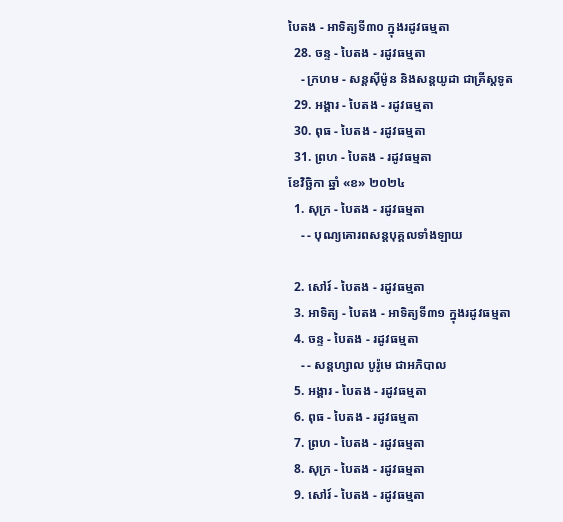បៃតង - អាទិត្យទី៣០ ក្នុងរដូវធម្មតា
  28. ចន្ទ - បៃតង - រដូវធម្មតា
    - ក្រហម - សន្ដស៊ីម៉ូន និងសន្ដយូដា ជាគ្រីស្ដទូត
  29. អង្គារ - បៃតង - រដូវធម្មតា
  30. ពុធ - បៃតង - រដូវធម្មតា
  31. ព្រហ - បៃតង - រដូវធម្មតា
ខែវិច្ឆិកា ឆ្នាំ «ខ» ២០២៤
  1. សុក្រ - បៃតង - រដូវធម្មតា
    - - បុណ្យគោរពសន្ដបុគ្គលទាំងឡាយ

  2. សៅរ៍ - បៃតង - រដូវធម្មតា
  3. អាទិត្យ - បៃតង - អាទិត្យទី៣១ ក្នុងរដូវធម្មតា
  4. ចន្ទ - បៃតង - រដូវធម្មតា
    - - សន្ដហ្សាល បូរ៉ូមេ ជាអភិបាល
  5. អង្គារ - បៃតង - រដូវធម្មតា
  6. ពុធ - បៃតង - រដូវធម្មតា
  7. ព្រហ - បៃតង - រដូវធម្មតា
  8. សុក្រ - បៃតង - រដូវធម្មតា
  9. សៅរ៍ - បៃតង - រដូវធម្មតា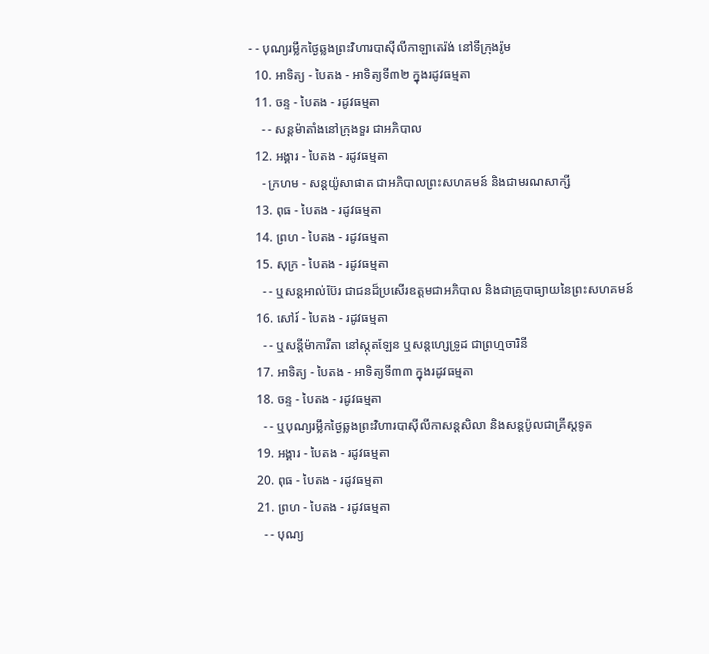- - បុណ្យរម្លឹកថ្ងៃឆ្លងព្រះវិហារបាស៊ីលីកាឡាតេរ៉ង់ នៅទីក្រុងរ៉ូម
  10. អាទិត្យ - បៃតង - អាទិត្យទី៣២ ក្នុងរដូវធម្មតា
  11. ចន្ទ - បៃតង - រដូវធម្មតា
    - - សន្ដម៉ាតាំងនៅក្រុងទួរ ជាអភិបាល
  12. អង្គារ - បៃតង - រដូវធម្មតា
    - ក្រហម - សន្ដយ៉ូសាផាត ជាអភិបាលព្រះសហគមន៍ និងជាមរណសាក្សី
  13. ពុធ - បៃតង - រដូវធម្មតា
  14. ព្រហ - បៃតង - រដូវធម្មតា
  15. សុក្រ - បៃតង - រដូវធម្មតា
    - - ឬសន្ដអាល់ប៊ែរ ជាជនដ៏ប្រសើរឧត្ដមជាអភិបាល និងជាគ្រូបាធ្យាយនៃព្រះសហគមន៍
  16. សៅរ៍ - បៃតង - រដូវធម្មតា
    - - ឬសន្ដីម៉ាការីតា នៅស្កុតឡែន ឬសន្ដហ្សេទ្រូដ ជាព្រហ្មចារិនី
  17. អាទិត្យ - បៃតង - អាទិត្យទី៣៣ ក្នុងរដូវធម្មតា
  18. ចន្ទ - បៃតង - រដូវធម្មតា
    - - ឬបុណ្យរម្លឹកថ្ងៃឆ្លងព្រះវិហារបាស៊ីលីកាសន្ដសិលា និងសន្ដប៉ូលជាគ្រីស្ដទូត
  19. អង្គារ - បៃតង - រដូវធម្មតា
  20. ពុធ - បៃតង - រដូវធម្មតា
  21. ព្រហ - បៃតង - រដូវធម្មតា
    - - បុណ្យ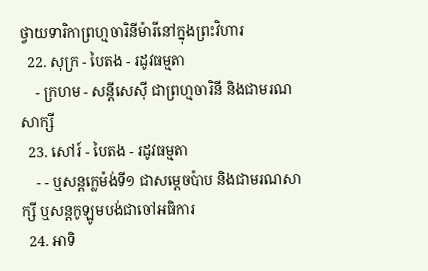ថ្វាយទារិកាព្រហ្មចារិនីម៉ារីនៅក្នុងព្រះវិហារ
  22. សុក្រ - បៃតង - រដូវធម្មតា
    - ក្រហម - សន្ដីសេស៊ី ជាព្រហ្មចារិនី និងជាមរណសាក្សី
  23. សៅរ៍ - បៃតង - រដូវធម្មតា
    - - ឬសន្ដក្លេម៉ង់ទី១ ជាសម្ដេចប៉ាប និងជាមរណសាក្សី ឬសន្ដកូឡូមបង់ជាចៅអធិការ
  24. អាទិ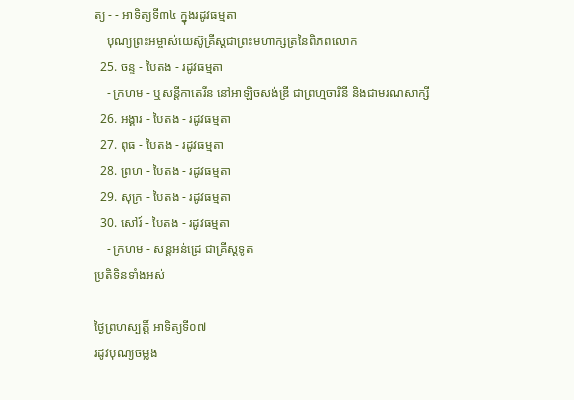ត្យ - - អាទិត្យទី៣៤ ក្នុងរដូវធម្មតា
    បុណ្យព្រះអម្ចាស់យេស៊ូគ្រីស្ដជាព្រះមហាក្សត្រនៃពិភពលោក
  25. ចន្ទ - បៃតង - រដូវធម្មតា
    - ក្រហម - ឬសន្ដីកាតេរីន នៅអាឡិចសង់ឌ្រី ជាព្រហ្មចារិនី និងជាមរណសាក្សី
  26. អង្គារ - បៃតង - រដូវធម្មតា
  27. ពុធ - បៃតង - រដូវធម្មតា
  28. ព្រហ - បៃតង - រដូវធម្មតា
  29. សុក្រ - បៃតង - រដូវធម្មតា
  30. សៅរ៍ - បៃតង - រដូវធម្មតា
    - ក្រហម - សន្ដអន់ដ្រេ ជាគ្រីស្ដទូត
ប្រតិទិនទាំងអស់

ថ្ងៃព្រហស្បត្ដិ៍ អាទិត្យទី០៧
រដូវបុណ្យចម្លង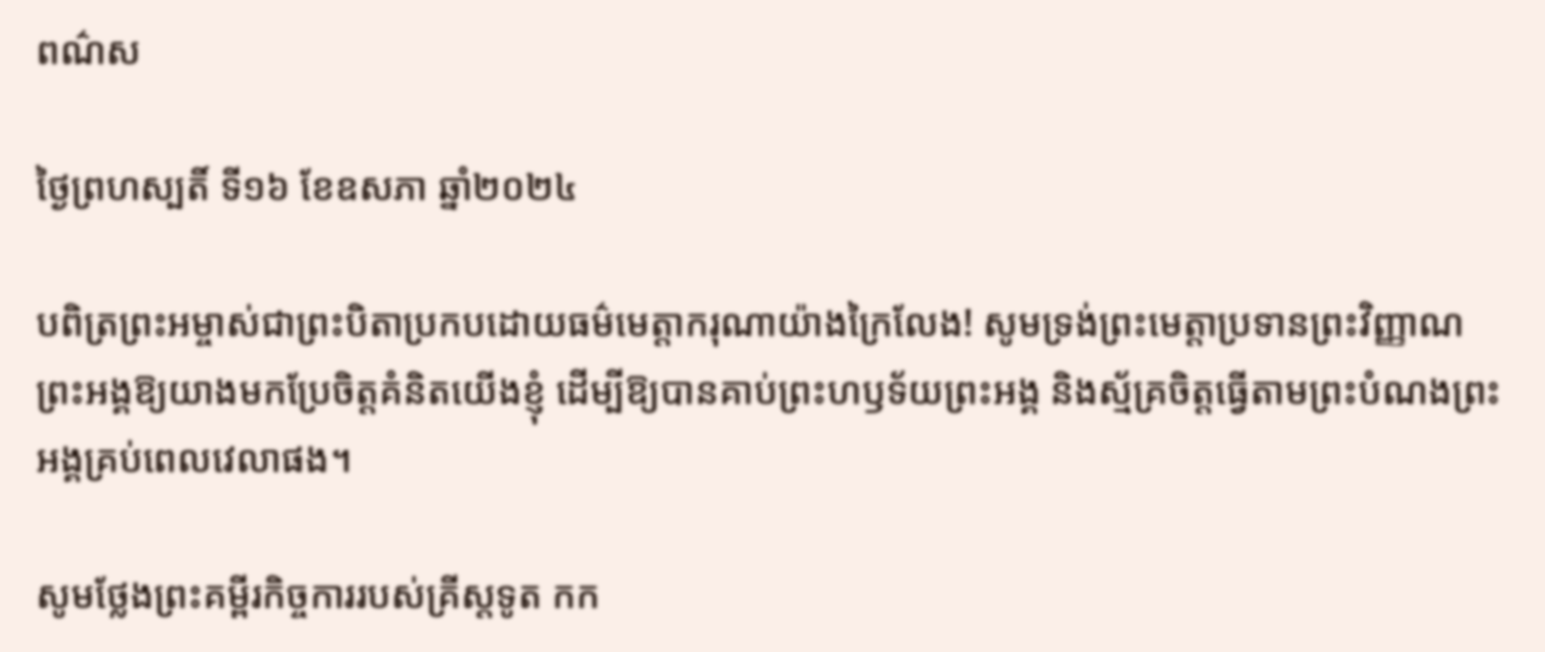ពណ៌ស

ថ្ងៃព្រហស្បតិ៍ ទី១៦ ខែឧសភា ឆ្នាំ២០២៤

បពិត្រព្រះអម្ចាស់ជាព្រះបិតាប្រកបដោយធម៌មេត្តាករុណាយ៉ាងក្រៃលែង! សូមទ្រង់ព្រះមេត្តាប្រទានព្រះវិញ្ញាណព្រះអង្គឱ្យយាងមកប្រែចិត្តគំនិតយើងខ្ញុំ ដើម្បីឱ្យបានគាប់ព្រះហឫទ័យព្រះអង្គ និងស្ម័គ្រចិត្តធ្វើតាមព្រះបំណងព្រះអង្គគ្រប់ពេលវេលាផង។

សូមថ្លែងព្រះគម្ពីរកិច្ចការរបស់គ្រីស្តទូត កក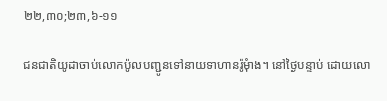២២,៣០;២៣,៦-១១

ជនជាតិយូដាចាប់លោកប៉ូលបញ្ជូនទៅនាយទាហានរ៉ូមុំាង។ នៅថ្ងៃបន្ទាប់ ដោយលោ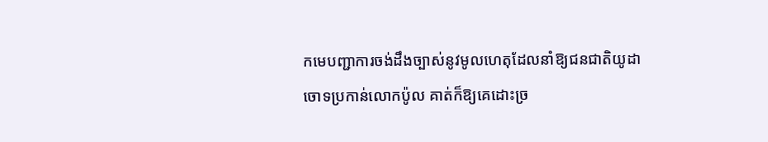កមេបញ្ជាការចង់ដឹងច្បាស់នូវមូលហេតុដែលនាំឱ្យជនជាតិយូដាចោទប្រកាន់លោកប៉ូល គាត់ក៏ឱ្យគេដោះច្រ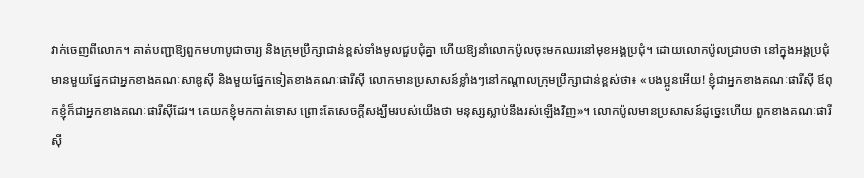វាក់ចេញពីលោក។ គាត់បញ្ជាឱ្យពួកមហាបូជាចារ្យ និងក្រុមប្រឹក្សាជាន់ខ្ពស់ទាំងមូលជួបជុំគ្នា ហើយឱ្យនាំលោកប៉ូលចុះមកឈរនៅមុខអង្គប្រជុំ។ ដោយលោកប៉ូលជ្រាបថា នៅក្នុងអង្គប្រជុំមានមួយផ្នែកជាអ្នកខាងគណៈសាឌូស៊ី និងមួយផ្នែកទៀតខាងគណៈផារីស៊ី លោកមានប្រសាសន៍ខ្លាំងៗនៅកណ្តាលក្រុមប្រឹក្សាជាន់ខ្ពស់ថា៖ «បងប្អូនអើយ! ខ្ញុំជាអ្នកខាងគណៈផារីស៊ី ឪពុកខ្ញុំក៏ជាអ្នកខាងគណៈផារីស៊ីដែរ។ គេយកខ្ញុំមកកាត់ទោស ព្រោះតែសេចក្តីសង្ឃឹមរបស់យើងថា មនុស្សស្លាប់នឹងរស់ឡើងវិញ»។ លោកប៉ូលមានប្រសាសន៍ដូច្នេះហើយ ពួកខាងគណៈផារីស៊ី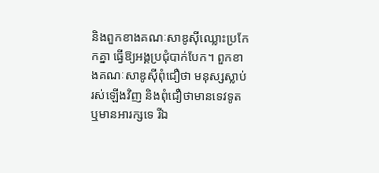និងពួកខាងគណៈសាឌូស៊ីឈ្លោះប្រកែកគ្នា ធ្វើឱ្យអង្គប្រជុំបាក់បែក។ ពួកខាងគណៈសាឌូស៊ីពុំជឿថា មនុស្សស្លាប់រស់ឡើងវិញ និងពុំជឿថាមានទេវទូត ឬមានអារក្សទេ រីឯ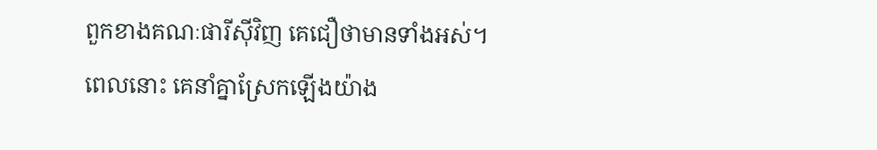ពួកខាងគណៈផារីស៊ីវិញ គេជឿថាមានទាំងអស់។ ពេលនោះ គេនាំគ្នាស្រែកឡើងយ៉ាង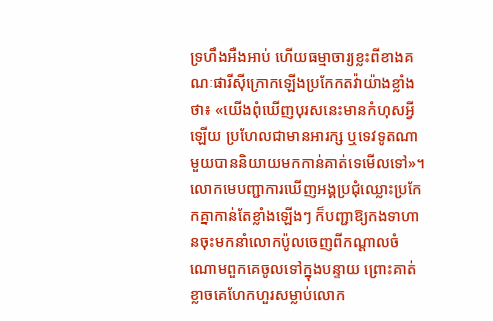ទ្រហឹងអឺងអាប់ ហើយធម្មាចារ្យខ្លះពីខាងគណៈផារីស៊ីក្រោកឡើងប្រកែកតវ៉ាយ៉ាងខ្លាំងថា៖ «យើងពុំឃើញបុរសនេះមានកំហុសអ្វីឡើយ ប្រហែលជាមានអារក្ស ឬទេវទូតណាមួយបាននិយាយមកកាន់គាត់ទេមើលទៅ»។ លោកមេបញ្ជាការឃើញអង្គប្រជុំឈ្លោះប្រកែកគ្នាកាន់តែខ្លាំងឡើងៗ ក៏បញ្ជាឱ្យកងទាហានចុះមកនាំលោកប៉ូលចេញពីកណ្តាលចំណោមពួកគេចូលទៅក្នុងបន្ទាយ ព្រោះគាត់ខ្លាចគេហែកហួរសម្លាប់លោក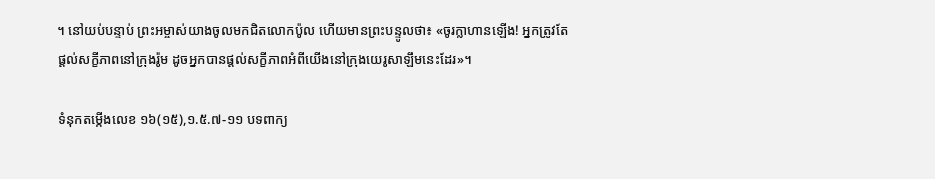។ នៅយប់បន្ទាប់ ព្រះអម្ចាស់យាងចូលមកជិតលោកប៉ូល ហើយមានព្រះបន្ទូលថា៖ «ចូរក្លាហានឡើង! អ្នកត្រូវតែផ្តល់សក្ខីភាពនៅក្រុងរ៉ូម ដូចអ្នកបានផ្តល់សក្ខីភាពអំពីយើងនៅក្រុងយេរូសាឡឹមនេះដែរ»។

ទំនុកតម្កើងលេខ ១៦(១៥),១.៥.៧-១១ បទពាក្យ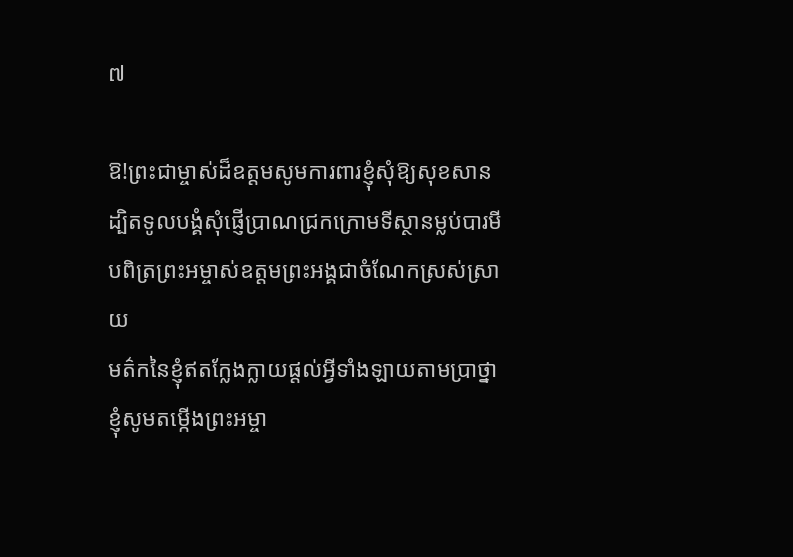៧

ឱ!ព្រះជាម្ចាស់ដ៏ឧត្តមសូមការពារខ្ញុំសុំឱ្យសុខសាន
ដ្បិតទូលបង្គំសុំផ្ញើប្រាណជ្រកក្រោមទីស្ថានម្លប់បារមី
បពិត្រព្រះអម្ចាស់ឧត្តមព្រះអង្គជាចំណែកស្រស់ស្រាយ
មត៌កនៃខ្ញុំឥតក្លែងក្លាយផ្តល់អ្វីទាំងឡាយតាមប្រាថ្នា
ខ្ញុំសូមតម្កើងព្រះអម្ចា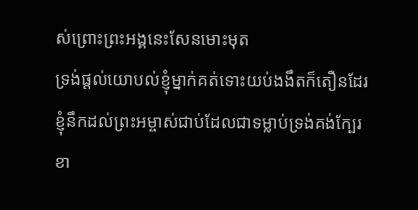ស់ព្រោះព្រះអង្គនេះសែនមោះមុត
ទ្រង់ផ្តល់យោបល់ខ្ញុំម្នាក់គត់ទោះយប់ងងឹតក៏តឿនដែរ
ខ្ញុំនឹកដល់ព្រះអម្ចាស់ជាប់ដែលជាទម្លាប់ទ្រង់គង់ក្បែរ
ខា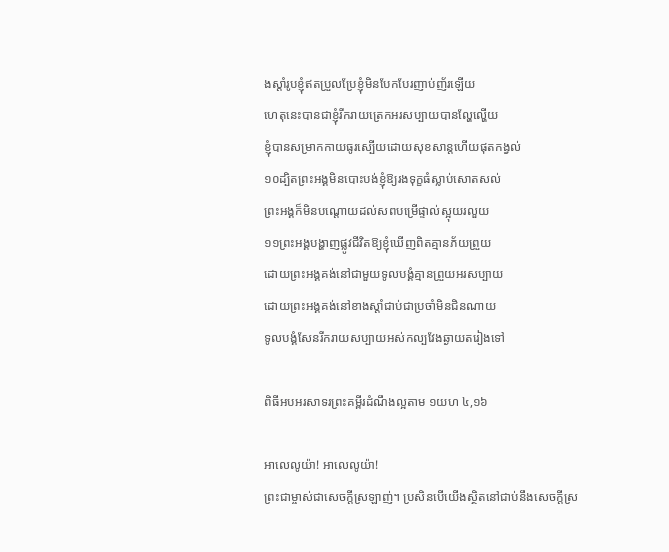ងស្តាំរូបខ្ញុំឥតប្រួលប្រែខ្ញុំមិនបែកបែរញាប់ញ័រឡើយ
ហេតុនេះបានជាខ្ញុំរីករាយត្រេកអរសប្បាយបានល្ហែល្ហើយ
ខ្ញុំបានសម្រាកកាយធូរស្បើយដោយសុខសាន្តហើយផុតកង្វល់
១០ដ្បិតព្រះអង្គមិនបោះបង់ខ្ញុំឱ្យរងទុក្ខធំស្លាប់សោតសល់
ព្រះអង្គក៏មិនបណ្តោយដល់សពបម្រើផ្ទាល់ស្អុយរលួយ
១១ព្រះអង្គបង្ហាញផ្លូវជីវិតឱ្យខ្ញុំឃើញពិតគ្មានភ័យព្រួយ
ដោយព្រះអង្គគង់នៅជាមួយទូលបង្គំគ្មានព្រួយអរសប្បាយ
ដោយព្រះអង្គគង់នៅខាងស្ដាំជាប់ជាប្រចាំមិនជិនណាយ
ទូលបង្គំសែនរីករាយសប្បាយអស់កល្បវែងឆ្ងាយតរៀងទៅ

ពិធីអបអរសាទរព្រះគម្ពីរដំណឹងល្អតាម ១យហ ៤,១៦

អាលេលូយ៉ា! អាលេលូយ៉ា!
ព្រះជាម្ចាស់ជាសេចក្តីស្រឡាញ់។ ប្រសិនបើយើងស្ថិតនៅជាប់នឹងសេចក្តីស្រ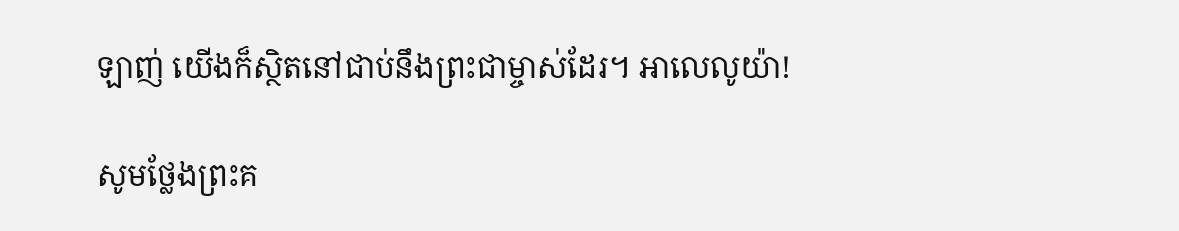ឡាញ់ យើងក៏ស្ថិតនៅជាប់នឹងព្រះជាម្ចាស់ដែរ។ អាលេលូយ៉ា!

សូមថ្លែងព្រះគ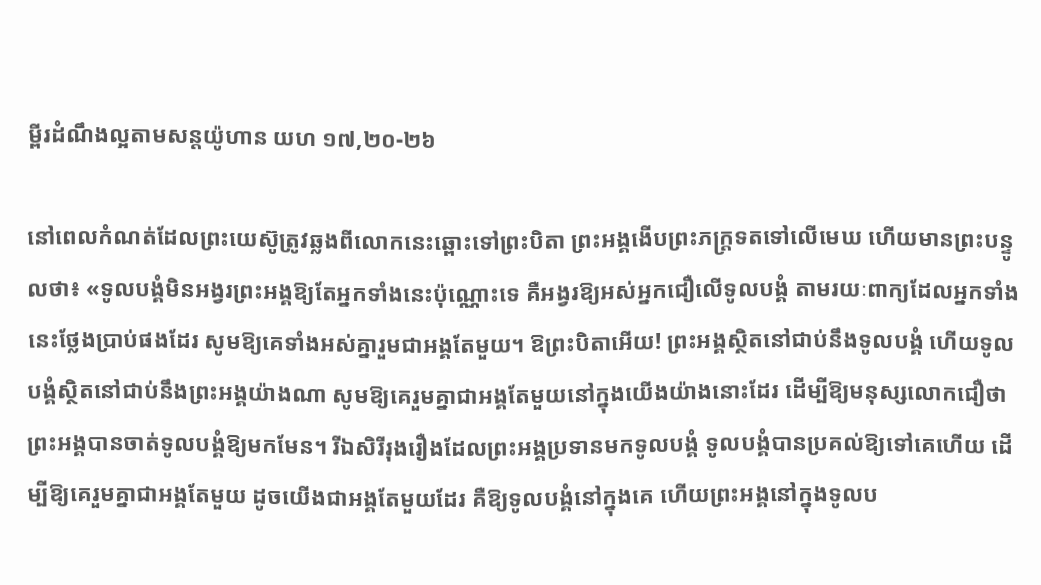ម្ពីរដំណឹងល្អតាមសន្តយ៉ូហាន យហ ១៧,២០-២៦

នៅពេលកំណត់ដែលព្រះយេស៊ូត្រូវឆ្លងពីលោកនេះឆ្ពោះទៅព្រះបិតា ព្រះអង្គងើបព្រះភក្រ្តទតទៅលើមេឃ ហើយមានព្រះបន្ទូលថា៖ «ទូលបង្គំមិនអង្វរព្រះអង្គឱ្យតែអ្នកទាំងនេះប៉ុណ្ណោះទេ គឺអង្វរឱ្យអស់អ្នកជឿលើទូលបង្គំ តាមរយៈពាក្យដែលអ្នកទាំងនេះថ្លែងប្រាប់ផងដែរ សូមឱ្យគេទាំងអស់គ្នារួមជាអង្គតែមួយ។ ឱព្រះបិតាអើយ! ព្រះអង្គស្ថិតនៅជាប់នឹងទូលបង្គំ ហើយទូលបង្គំស្ថិតនៅជាប់នឹងព្រះអង្គយ៉ាងណា សូមឱ្យគេរួមគ្នាជាអង្គតែមួយនៅក្នុងយើងយ៉ាងនោះដែរ ដើម្បីឱ្យមនុស្សលោកជឿថា ព្រះអង្គបានចាត់ទូលបង្គំឱ្យមកមែន។ រីឯសិរីរុងរឿងដែលព្រះអង្គប្រទានមកទូលបង្គំ ទូលបង្គំបានប្រគល់ឱ្យទៅគេហើយ ដើម្បីឱ្យគេរួមគ្នាជាអង្គតែមួយ ដូចយើងជាអង្គតែមួយដែរ គឺឱ្យទូលបង្គំនៅក្នុងគេ ហើយព្រះអង្គនៅក្នុងទូលប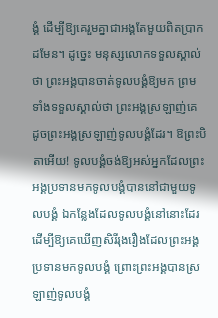ង្គំ ដើម្បីឱ្យគេរួមគ្នាជាអង្គតែមួយពិតប្រាកដមែន។ ដូច្នេះ មនុស្សលោកទទួលស្គាល់ថា ព្រះអង្គបានចាត់ទូលបង្គំឱ្យមក ព្រមទាំងទទួលស្គាល់ថា ព្រះអង្គស្រឡាញ់គេ ដូចព្រះអង្គស្រឡាញ់ទូលបង្គំដែរ។ ឱព្រះបិតាអើយ! ទូលបង្គំចង់ឱ្យអស់អ្នកដែលព្រះអង្គប្រទានមកទូលបង្គំបាននៅជាមួយទូលបង្គំ ឯកន្លែងដែលទូលបង្គំនៅនោះដែរ ដើម្បីឱ្យគេឃើញសិរីរុងរឿងដែលព្រះអង្គប្រទានមកទូលបង្គំ ព្រោះព្រះអង្គបានស្រឡាញ់ទូលបង្គំ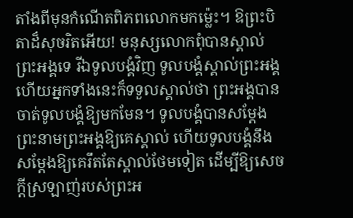តាំងពីមុនកំណើតពិភពលោកមកម្ល៉េះ។ ឱព្រះបិតាដ៏សុចរិតអើយ! មនុស្សលោកពុំបានស្គាល់ព្រះអង្គទេ រីឯទូលបង្គំវិញ ទូលបង្គំស្គាល់ព្រះអង្គ ហើយអ្នកទាំងនេះក៏ទទួលស្គាល់ថា ព្រះអង្គបានចាត់ទូលបង្គំឱ្យមកមែន។ ទូលបង្គំបានសម្តែងព្រះនាមព្រះអង្គឱ្យគេស្គាល់ ហើយទូលបង្គំនឹងសម្តែងឱ្យគេរឹតតែស្គាល់ថែមទៀត ដើម្បីឱ្យសេចក្តីស្រឡាញ់របស់ព្រះអ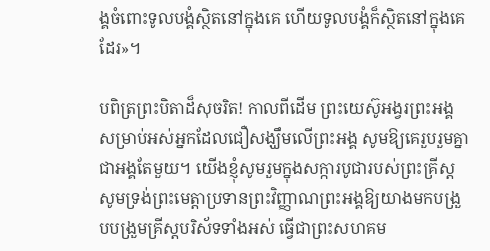ង្គចំពោះទូលបង្គំស្ថិតនៅក្នុងគេ ហើយទូលបង្គំក៏ស្ថិតនៅក្នុងគេដែរ»។

បពិត្រព្រះបិតាដ៏សុចរិត! កាលពីដើម ព្រះយេស៊ូអង្វរព្រះអង្គសម្រាប់អស់អ្នកដែលជឿសង្ឃឹមលើព្រះអង្គ សូមឱ្យគេរួបរួមគ្នាជាអង្គតែមួយ។ យើងខ្ញុំសូមរួមក្នុងសក្ការបូជារបស់ព្រះគ្រីស្ត សូមទ្រង់ព្រះមេត្តាប្រទានព្រះវិញ្ញាណព្រះអង្គឱ្យយាងមកបង្រួបបង្រួមគ្រីស្តបរិស័ទទាំងអស់ ធ្វើជាព្រះសហគម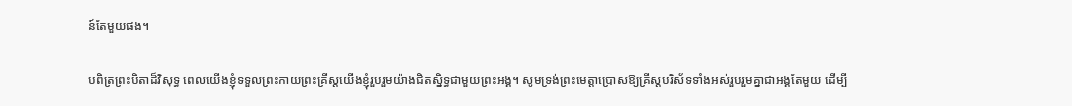ន៍តែមួយផង។

បពិត្រព្រះបិតាដ៏វិសុទ្ធ ពេលយើងខ្ញុំទទួលព្រះកាយព្រះគ្រីស្តយើងខ្ញុំរួបរួមយ៉ាងជិតស្និទ្ធជាមួយព្រះអង្គ។ សូមទ្រង់ព្រះមេត្តាប្រោសឱ្យគ្រីស្តបរិស័ទទាំងអស់រួបរួមគ្នាជាអង្គតែមួយ ដើម្បី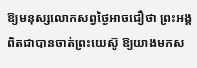ឱ្យមនុស្សលោកសព្វថ្ងៃអាចជឿថា ព្រះអង្គពិតជាបានចាត់ព្រះយេស៊ូ ឱ្យយាងមកស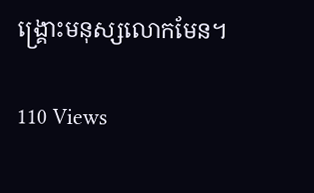ង្គ្រោះមនុស្សលោកមែន។

110 Views